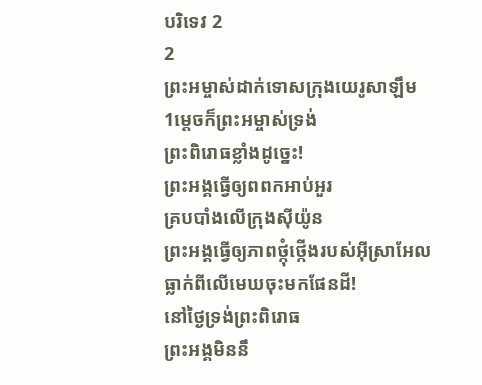បរិទេវ 2
2
ព្រះអម្ចាស់ដាក់ទោសក្រុងយេរូសាឡឹម
1ម្ដេចក៏ព្រះអម្ចាស់ទ្រង់
ព្រះពិរោធខ្លាំងដូច្នេះ!
ព្រះអង្គធ្វើឲ្យពពកអាប់អួរ
គ្របបាំងលើក្រុងស៊ីយ៉ូន
ព្រះអង្គធ្វើឲ្យភាពថ្កុំថ្កើងរបស់អ៊ីស្រាអែល
ធ្លាក់ពីលើមេឃចុះមកផែនដី!
នៅថ្ងៃទ្រង់ព្រះពិរោធ
ព្រះអង្គមិននឹ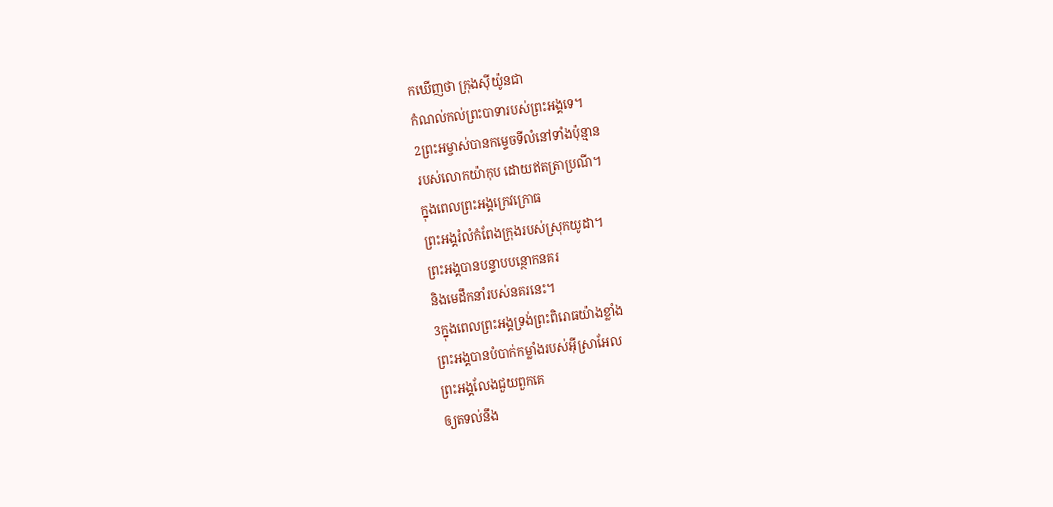កឃើញថា ក្រុងស៊ីយ៉ូនជា
កំណល់កល់ព្រះបាទារបស់ព្រះអង្គទេ។
2ព្រះអម្ចាស់បានកម្ទេចទីលំនៅទាំងប៉ុន្មាន
របស់លោកយ៉ាកុប ដោយឥតត្រាប្រណី។
ក្នុងពេលព្រះអង្គក្រេវក្រោធ
ព្រះអង្គរំលំកំពែងក្រុងរបស់ស្រុកយូដា។
ព្រះអង្គបានបន្ទាបបន្ថោកនគរ
និងមេដឹកនាំរបស់នគរនេះ។
3ក្នុងពេលព្រះអង្គទ្រង់ព្រះពិរោធយ៉ាងខ្លាំង
ព្រះអង្គបានបំបាក់កម្លាំងរបស់អ៊ីស្រាអែល
ព្រះអង្គលែងជួយពួកគេ
ឲ្យតទល់នឹង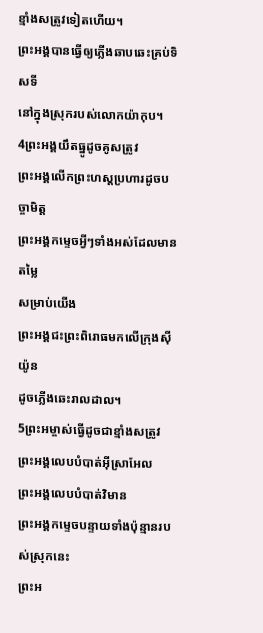ខ្មាំងសត្រូវទៀតហើយ។
ព្រះអង្គបានធ្វើឲ្យភ្លើងឆាបឆេះគ្រប់ទិសទី
នៅក្នុងស្រុករបស់លោកយ៉ាកុប។
4ព្រះអង្គយឹតធ្នូដូចគូសត្រូវ
ព្រះអង្គលើកព្រះហស្ដប្រហារដូចបច្ចាមិត្ត
ព្រះអង្គកម្ទេចអ្វីៗទាំងអស់ដែលមានតម្លៃ
សម្រាប់យើង
ព្រះអង្គជះព្រះពិរោធមកលើក្រុងស៊ីយ៉ូន
ដូចភ្លើងឆេះរាលដាល។
5ព្រះអម្ចាស់ធ្វើដូចជាខ្មាំងសត្រូវ
ព្រះអង្គលេបបំបាត់អ៊ីស្រាអែល
ព្រះអង្គលេបបំបាត់វិមាន
ព្រះអង្គកម្ទេចបន្ទាយទាំងប៉ុន្មានរបស់ស្រុកនេះ
ព្រះអ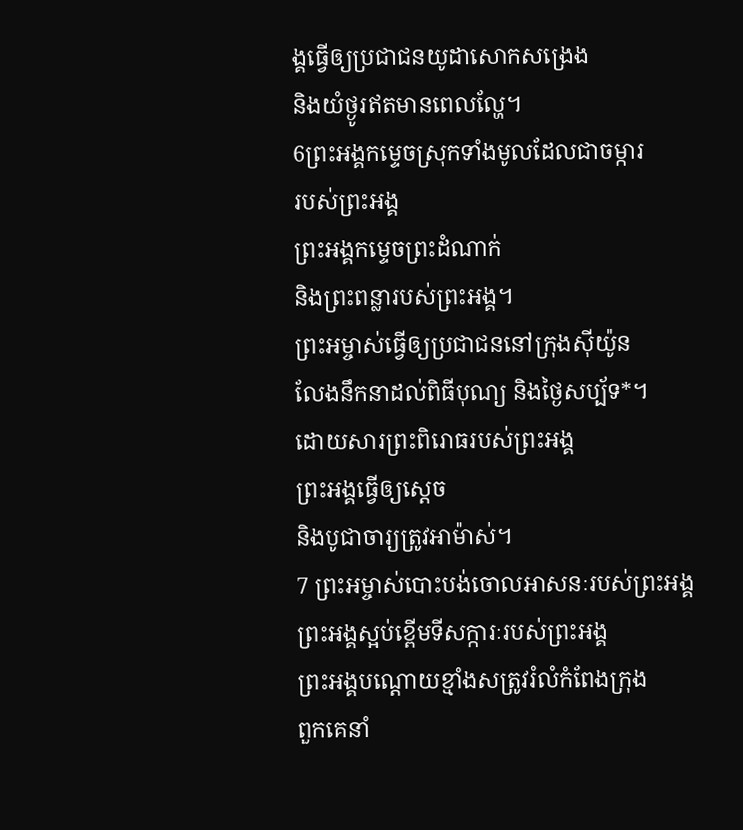ង្គធ្វើឲ្យប្រជាជនយូដាសោកសង្រេង
និងយំថ្ងូរឥតមានពេលល្ហែ។
6ព្រះអង្គកម្ទេចស្រុកទាំងមូលដែលជាចម្ការ
របស់ព្រះអង្គ
ព្រះអង្គកម្ទេចព្រះដំណាក់
និងព្រះពន្លារបស់ព្រះអង្គ។
ព្រះអម្ចាស់ធ្វើឲ្យប្រជាជននៅក្រុងស៊ីយ៉ូន
លែងនឹកនាដល់ពិធីបុណ្យ និងថ្ងៃសប្ប័ទ*។
ដោយសារព្រះពិរោធរបស់ព្រះអង្គ
ព្រះអង្គធ្វើឲ្យស្ដេច
និងបូជាចារ្យត្រូវអាម៉ាស់។
7 ព្រះអម្ចាស់បោះបង់ចោលអាសនៈរបស់ព្រះអង្គ
ព្រះអង្គស្អប់ខ្ពើមទីសក្ការៈរបស់ព្រះអង្គ
ព្រះអង្គបណ្ដោយខ្មាំងសត្រូវរំលំកំពែងក្រុង
ពួកគេនាំ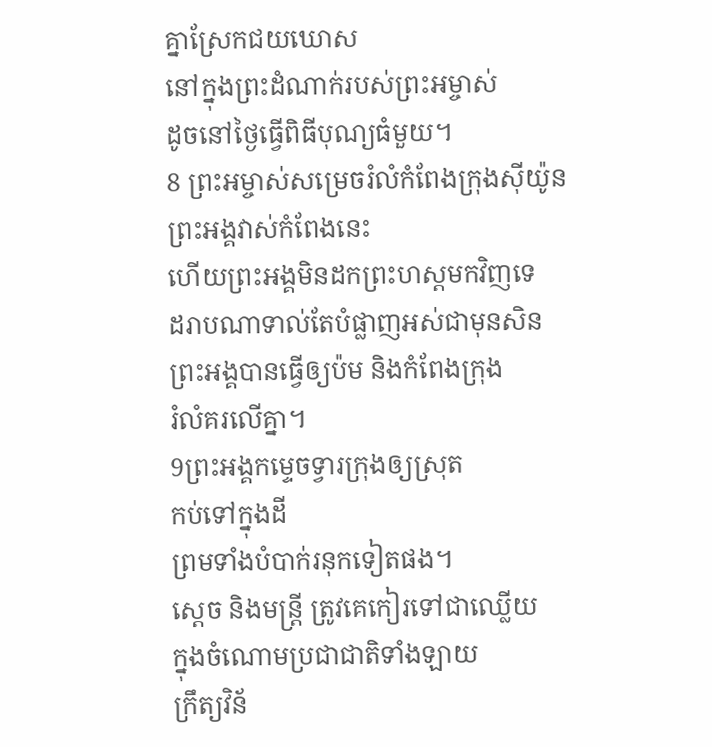គ្នាស្រែកជយឃោស
នៅក្នុងព្រះដំណាក់របស់ព្រះអម្ចាស់
ដូចនៅថ្ងៃធ្វើពិធីបុណ្យធំមួយ។
8 ព្រះអម្ចាស់សម្រេចរំលំកំពែងក្រុងស៊ីយ៉ូន
ព្រះអង្គវាស់កំពែងនេះ
ហើយព្រះអង្គមិនដកព្រះហស្ដមកវិញទេ
ដរាបណាទាល់តែបំផ្លាញអស់ជាមុនសិន
ព្រះអង្គបានធ្វើឲ្យប៉ម និងកំពែងក្រុង
រំលំគរលើគ្នា។
9ព្រះអង្គកម្ទេចទ្វារក្រុងឲ្យស្រុត
កប់ទៅក្នុងដី
ព្រមទាំងបំបាក់រនុកទៀតផង។
ស្ដេច និងមន្ត្រី ត្រូវគេកៀរទៅជាឈ្លើយ
ក្នុងចំណោមប្រជាជាតិទាំងឡាយ
ក្រឹត្យវិន័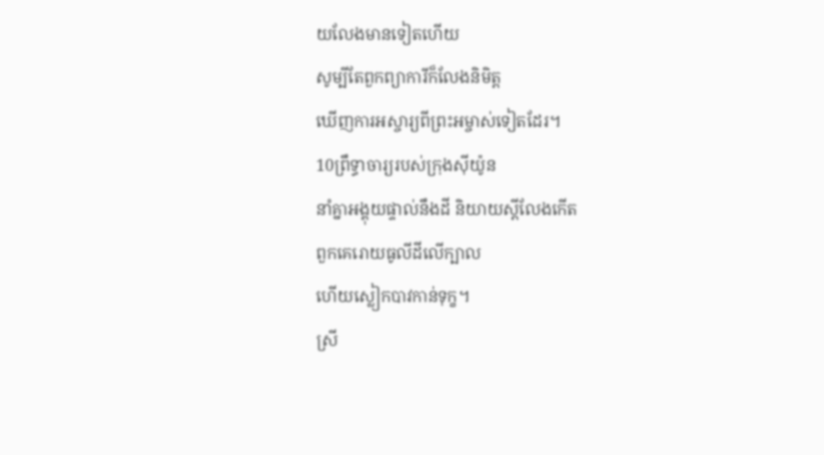យលែងមានទៀតហើយ
សូម្បីតែពួកព្យាការីក៏លែងនិមិត្ត
ឃើញការអស្ចារ្យពីព្រះអម្ចាស់ទៀតដែរ។
10ព្រឹទ្ធាចារ្យរបស់ក្រុងស៊ីយ៉ូន
នាំគ្នាអង្គុយផ្ទាល់នឹងដី និយាយស្ដីលែងកើត
ពួកគេរោយធូលីដីលើក្បាល
ហើយស្លៀកបាវកាន់ទុក្ខ។
ស្រី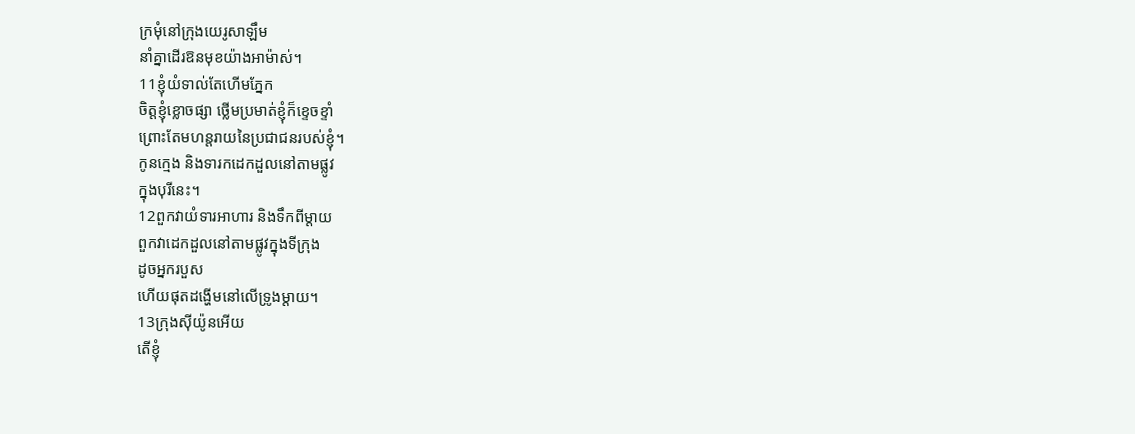ក្រមុំនៅក្រុងយេរូសាឡឹម
នាំគ្នាដើរឱនមុខយ៉ាងអាម៉ាស់។
11ខ្ញុំយំទាល់តែហើមភ្នែក
ចិត្តខ្ញុំខ្លោចផ្សា ថ្លើមប្រមាត់ខ្ញុំក៏ខ្ទេចខ្ទាំ
ព្រោះតែមហន្តរាយនៃប្រជាជនរបស់ខ្ញុំ។
កូនក្មេង និងទារកដេកដួលនៅតាមផ្លូវ
ក្នុងបុរីនេះ។
12ពួកវាយំទារអាហារ និងទឹកពីម្ដាយ
ពួកវាដេកដួលនៅតាមផ្លូវក្នុងទីក្រុង
ដូចអ្នករបួស
ហើយផុតដង្ហើមនៅលើទ្រូងម្ដាយ។
13ក្រុងស៊ីយ៉ូនអើយ
តើខ្ញុំ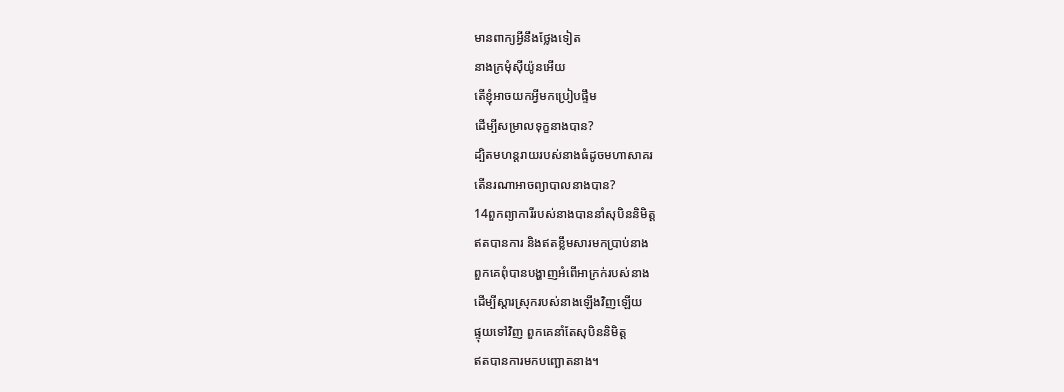មានពាក្យអ្វីនឹងថ្លែងទៀត
នាងក្រមុំស៊ីយ៉ូនអើយ
តើខ្ញុំអាចយកអ្វីមកប្រៀបផ្ទឹម
ដើម្បីសម្រាលទុក្ខនាងបាន?
ដ្បិតមហន្តរាយរបស់នាងធំដូចមហាសាគរ
តើនរណាអាចព្យាបាលនាងបាន?
14ពួកព្យាការីរបស់នាងបាននាំសុបិននិមិត្ត
ឥតបានការ និងឥតខ្លឹមសារមកប្រាប់នាង
ពួកគេពុំបានបង្ហាញអំពើអាក្រក់របស់នាង
ដើម្បីស្ដារស្រុករបស់នាងឡើងវិញឡើយ
ផ្ទុយទៅវិញ ពួកគេនាំតែសុបិននិមិត្ត
ឥតបានការមកបញ្ឆោតនាង។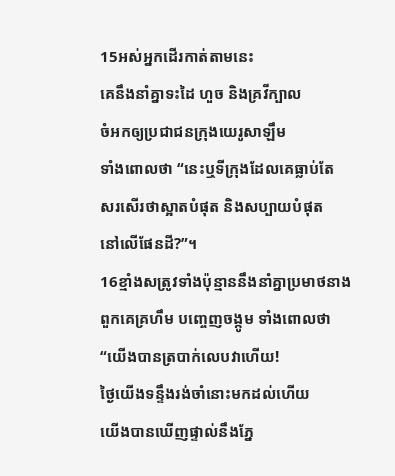15អស់អ្នកដើរកាត់តាមនេះ
គេនឹងនាំគ្នាទះដៃ ហួច និងគ្រវីក្បាល
ចំអកឲ្យប្រជាជនក្រុងយេរូសាឡឹម
ទាំងពោលថា “នេះឬទីក្រុងដែលគេធ្លាប់តែ
សរសើរថាស្អាតបំផុត និងសប្បាយបំផុត
នៅលើផែនដី?”។
16ខ្មាំងសត្រូវទាំងប៉ុន្មាននឹងនាំគ្នាប្រមាថនាង
ពួកគេគ្រហឹម បញ្ចេញចង្កូម ទាំងពោលថា
“យើងបានត្របាក់លេបវាហើយ!
ថ្ងៃយើងទន្ទឹងរង់ចាំនោះមកដល់ហើយ
យើងបានឃើញផ្ទាល់នឹងភ្នែ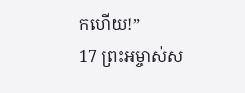កហើយ!”
17 ព្រះអម្ចាស់ស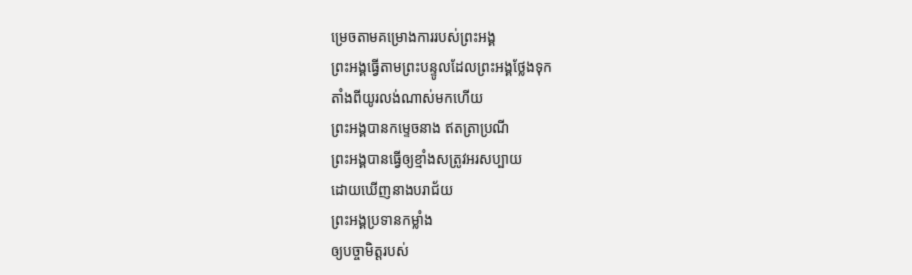ម្រេចតាមគម្រោងការរបស់ព្រះអង្គ
ព្រះអង្គធ្វើតាមព្រះបន្ទូលដែលព្រះអង្គថ្លែងទុក
តាំងពីយូរលង់ណាស់មកហើយ
ព្រះអង្គបានកម្ទេចនាង ឥតត្រាប្រណី
ព្រះអង្គបានធ្វើឲ្យខ្មាំងសត្រូវអរសប្បាយ
ដោយឃើញនាងបរាជ័យ
ព្រះអង្គប្រទានកម្លាំង
ឲ្យបច្ចាមិត្តរបស់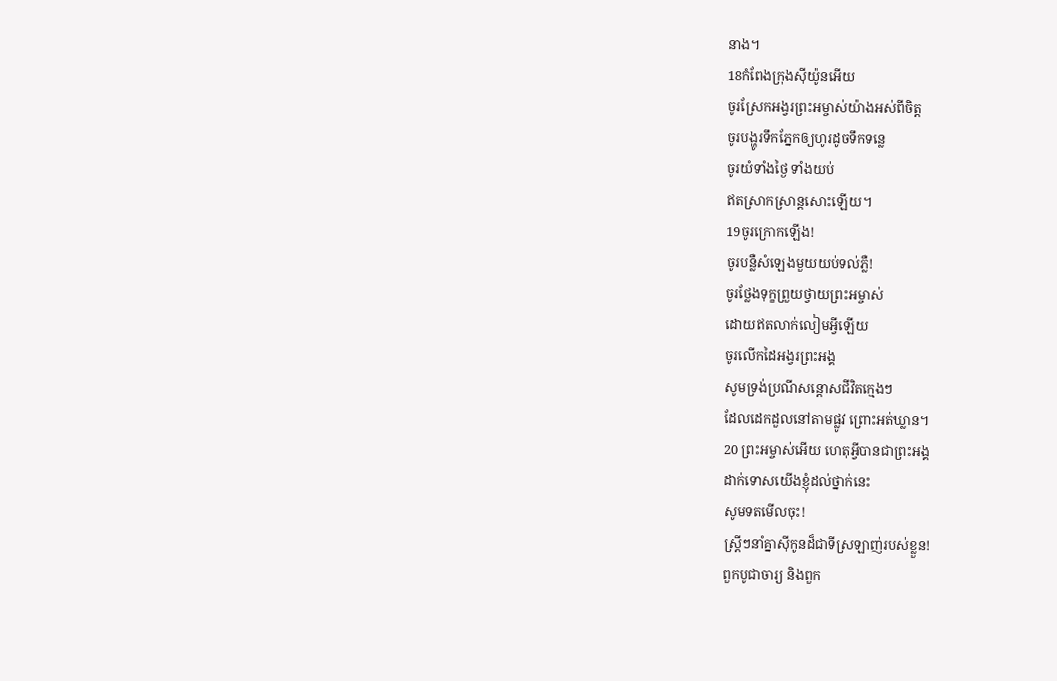នាង។
18កំពែងក្រុងស៊ីយ៉ូនអើយ
ចូរស្រែកអង្វរព្រះអម្ចាស់យ៉ាងអស់ពីចិត្ត
ចូរបង្ហូរទឹកភ្នែកឲ្យហូរដូចទឹកទន្លេ
ចូរយំទាំងថ្ងៃ ទាំងយប់
ឥតស្រាកស្រាន្តសោះឡើយ។
19ចូរក្រោកឡើង!
ចូរបន្លឺសំឡេងមួយយប់ទល់ភ្លឺ!
ចូរថ្លែងទុក្ខព្រួយថ្វាយព្រះអម្ចាស់
ដោយឥតលាក់លៀមអ្វីឡើយ
ចូរលើកដៃអង្វរព្រះអង្គ
សូមទ្រង់ប្រណីសន្ដោសជីវិតក្មេងៗ
ដែលដេកដួលនៅតាមផ្លូវ ព្រោះអត់ឃ្លាន។
20 ព្រះអម្ចាស់អើយ ហេតុអ្វីបានជាព្រះអង្គ
ដាក់ទោសយើងខ្ញុំដល់ថ្នាក់នេះ
សូមទតមើលចុះ!
ស្ត្រីៗនាំគ្នាស៊ីកូនដ៏ជាទីស្រឡាញ់របស់ខ្លួន!
ពួកបូជាចារ្យ និងពួក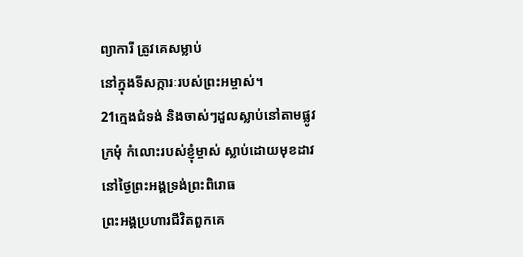ព្យាការី ត្រូវគេសម្លាប់
នៅក្នុងទីសក្ការៈរបស់ព្រះអម្ចាស់។
21ក្មេងជំទង់ និងចាស់ៗដួលស្លាប់នៅតាមផ្លូវ
ក្រមុំ កំលោះរបស់ខ្ញុំម្ចាស់ ស្លាប់ដោយមុខដាវ
នៅថ្ងៃព្រះអង្គទ្រង់ព្រះពិរោធ
ព្រះអង្គប្រហារជីវិតពួកគេ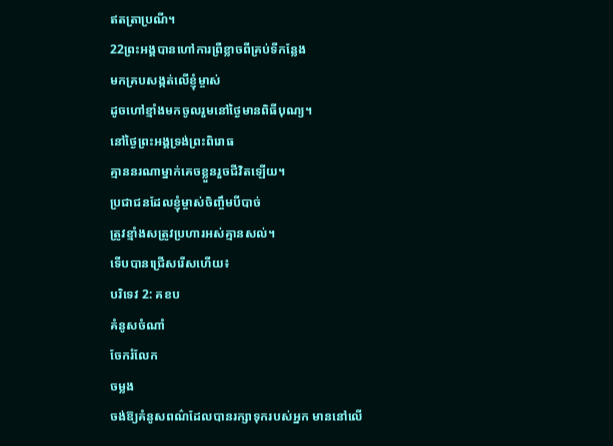ឥតត្រាប្រណី។
22ព្រះអង្គបានហៅការព្រឺខ្លាចពីគ្រប់ទីកន្លែង
មកគ្របសង្កត់លើខ្ញុំម្ចាស់
ដូចហៅខ្មាំងមកចូលរួមនៅថ្ងៃមានពិធីបុណ្យ។
នៅថ្ងៃព្រះអង្គទ្រង់ព្រះពិរោធ
គ្មាននរណាម្នាក់គេចខ្លួនរួចជីវិតឡើយ។
ប្រជាជនដែលខ្ញុំម្ចាស់ចិញ្ចឹមបីបាច់
ត្រូវខ្មាំងសត្រូវប្រហារអស់គ្មានសល់។
ទើបបានជ្រើសរើសហើយ៖
បរិទេវ 2: គខប
គំនូសចំណាំ
ចែករំលែក
ចម្លង
ចង់ឱ្យគំនូសពណ៌ដែលបានរក្សាទុករបស់អ្នក មាននៅលើ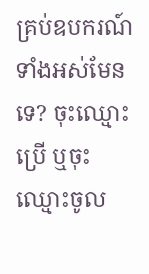គ្រប់ឧបករណ៍ទាំងអស់មែនទេ? ចុះឈ្មោះប្រើ ឬចុះឈ្មោះចូល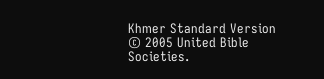Khmer Standard Version © 2005 United Bible Societies.